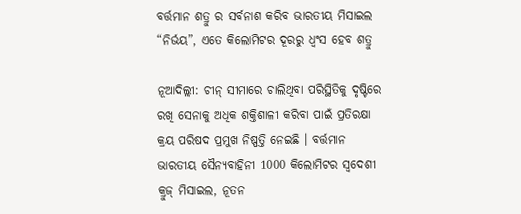ବର୍ତ୍ତମାନ ଶତ୍ରୁ ର ସର୍ବନାଶ କରିବ ଭାରତୀୟ ମିସାଇଲ “ନିର୍ଭୟ”, ଏତେ କିଲୋମିଟର ଦୂରରୁ ଧ୍ବଂସ ହେବ ଶତ୍ରୁ

ନୂଆଦିଲ୍ଲୀ: ଚୀନ୍ ସୀମାରେ ଚାଲିଥିବା ପରିସ୍ଥିତିକୁ ଦୃଷ୍ଟିରେ ରଖି ସେନାକୁ ଅଧିକ ଶକ୍ତିଶାଳୀ କରିବା ପାଇଁ ପ୍ରତିରକ୍ଷା କ୍ରୟ ପରିଷଦ ପ୍ରମୁଖ ନିଷ୍ପତ୍ତି ନେଇଛି । ବର୍ତ୍ତମାନ ଭାରତୀୟ ସୈନ୍ୟବାହିନୀ 1000 କିଲୋମିଟର ସ୍ୱଦେଶୀ କ୍ରୁଜ୍ ମିସାଇଲ, ନୂତନ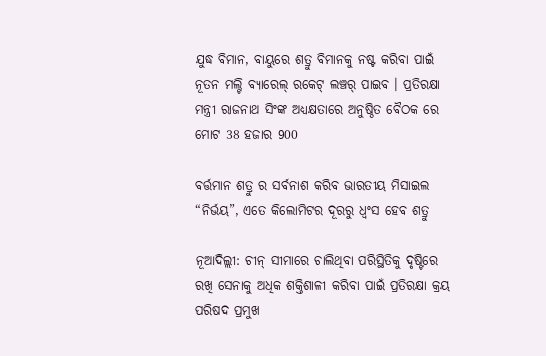ଯୁଦ୍ଧ ବିମାନ, ବାୟୁରେ ଶତ୍ରୁ ବିମାନକୁ ନଷ୍ଟ କରିବା ପାଇଁ ନୂତନ ମଲ୍ଟି ବ୍ୟାରେଲ୍ ରକେଟ୍ ଲଞ୍ଚର୍ ପାଇବ । ପ୍ରତିରକ୍ଷା ମନ୍ତ୍ରୀ ରାଜନାଥ ସିଂଙ୍କ ଅଧ୍ୟକ୍ଷତାରେ ଅନୁଷ୍ଠିତ ବୈଠକ ରେ ମୋଟ 38 ହଜାର 900

ବର୍ତ୍ତମାନ ଶତ୍ରୁ ର ସର୍ବନାଶ କରିବ ଭାରତୀୟ ମିସାଇଲ “ନିର୍ଭୟ”, ଏତେ କିଲୋମିଟର ଦୂରରୁ ଧ୍ବଂସ ହେବ ଶତ୍ରୁ

ନୂଆଦିଲ୍ଲୀ: ଚୀନ୍ ସୀମାରେ ଚାଲିଥିବା ପରିସ୍ଥିତିକୁ ଦୃଷ୍ଟିରେ ରଖି ସେନାକୁ ଅଧିକ ଶକ୍ତିଶାଳୀ କରିବା ପାଇଁ ପ୍ରତିରକ୍ଷା କ୍ରୟ ପରିଷଦ ପ୍ରମୁଖ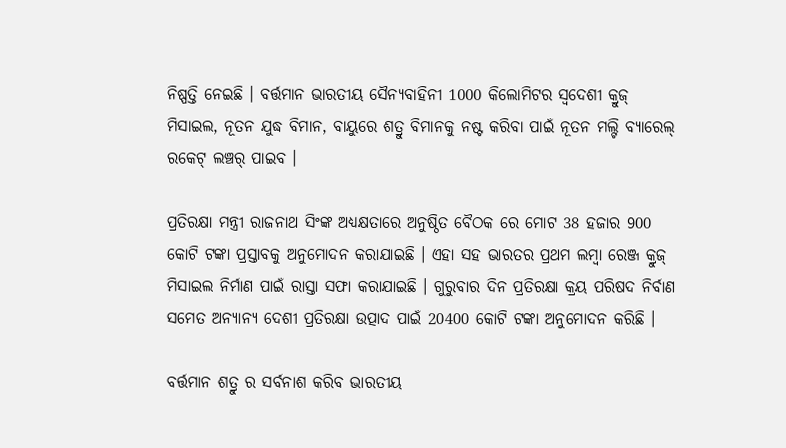ନିଷ୍ପତ୍ତି ନେଇଛି । ବର୍ତ୍ତମାନ ଭାରତୀୟ ସୈନ୍ୟବାହିନୀ 1000 କିଲୋମିଟର ସ୍ୱଦେଶୀ କ୍ରୁଜ୍ ମିସାଇଲ, ନୂତନ ଯୁଦ୍ଧ ବିମାନ, ବାୟୁରେ ଶତ୍ରୁ ବିମାନକୁ ନଷ୍ଟ କରିବା ପାଇଁ ନୂତନ ମଲ୍ଟି ବ୍ୟାରେଲ୍ ରକେଟ୍ ଲଞ୍ଚର୍ ପାଇବ ।

ପ୍ରତିରକ୍ଷା ମନ୍ତ୍ରୀ ରାଜନାଥ ସିଂଙ୍କ ଅଧ୍ୟକ୍ଷତାରେ ଅନୁଷ୍ଠିତ ବୈଠକ ରେ ମୋଟ 38 ହଜାର 900 କୋଟି ଟଙ୍କା ପ୍ରସ୍ତାବକୁ ଅନୁମୋଦନ କରାଯାଇଛି । ଏହା ସହ ଭାରତର ପ୍ରଥମ ଲମ୍ବା ରେଞ୍ଜ କ୍ରୁଜ୍ ମିସାଇଲ ନିର୍ମାଣ ପାଇଁ ରାସ୍ତା ସଫା କରାଯାଇଛି । ଗୁରୁବାର ଦିନ ପ୍ରତିରକ୍ଷା କ୍ରୟ ପରିଷଦ ନିର୍ବାଣ ସମେତ ଅନ୍ୟାନ୍ୟ ଦେଶୀ ପ୍ରତିରକ୍ଷା ଉତ୍ପାଦ ପାଇଁ 20400 କୋଟି ଟଙ୍କା ଅନୁମୋଦନ କରିଛି ।

ବର୍ତ୍ତମାନ ଶତ୍ରୁ ର ସର୍ବନାଶ କରିବ ଭାରତୀୟ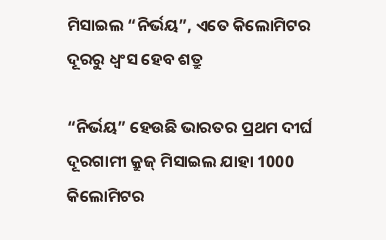ମିସାଇଲ “ନିର୍ଭୟ”, ଏତେ କିଲୋମିଟର ଦୂରରୁ ଧ୍ବଂସ ହେବ ଶତ୍ରୁ

“ନିର୍ଭୟ” ହେଉଛି ଭାରତର ପ୍ରଥମ ଦୀର୍ଘ ଦୂରଗାମୀ କ୍ରୁଜ୍ ମିସାଇଲ ଯାହା 1000 କିଲୋମିଟର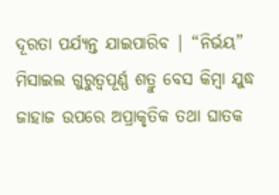ଦୂରତା ପର୍ଯ୍ୟନ୍ତ ଯାଇପାରିବ | “ନିର୍ଭୟ” ମିସାଇଲ ଗୁରୁତ୍ୱପୂର୍ଣ୍ଣ ଶତ୍ରୁ ବେସ କିମ୍ବା ଯୁଦ୍ଧ ଜାହାଜ ଉପରେ ଅପ୍ରାକୃତିକ ତଥା ଘାତକ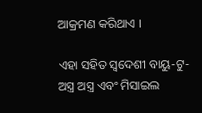ଆକ୍ରମଣ କରିଥାଏ ।

ଏହା ସହିତ ସ୍ୱଦେଶୀ ବାୟୁ-ଟୁ-ଅସ୍ତ୍ର ଅସ୍ତ୍ର ଏବଂ ମିସାଇଲ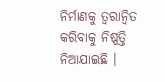ନିର୍ମାଣକୁ ତ୍ୱରାନ୍ୱିତ କରିବାକୁ ନିଷ୍ପତ୍ତି ନିଆଯାଇଛି ।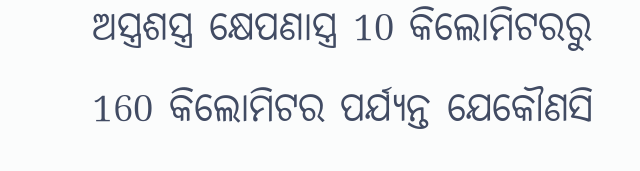ଅସ୍ତ୍ରଶସ୍ତ୍ର କ୍ଷେପଣାସ୍ତ୍ର 10 କିଲୋମିଟରରୁ 160 କିଲୋମିଟର ପର୍ଯ୍ୟନ୍ତ ଯେକୌଣସି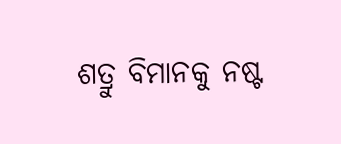ଶତ୍ରୁ ବିମାନକୁ ନଷ୍ଟ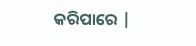କରିପାରେ |